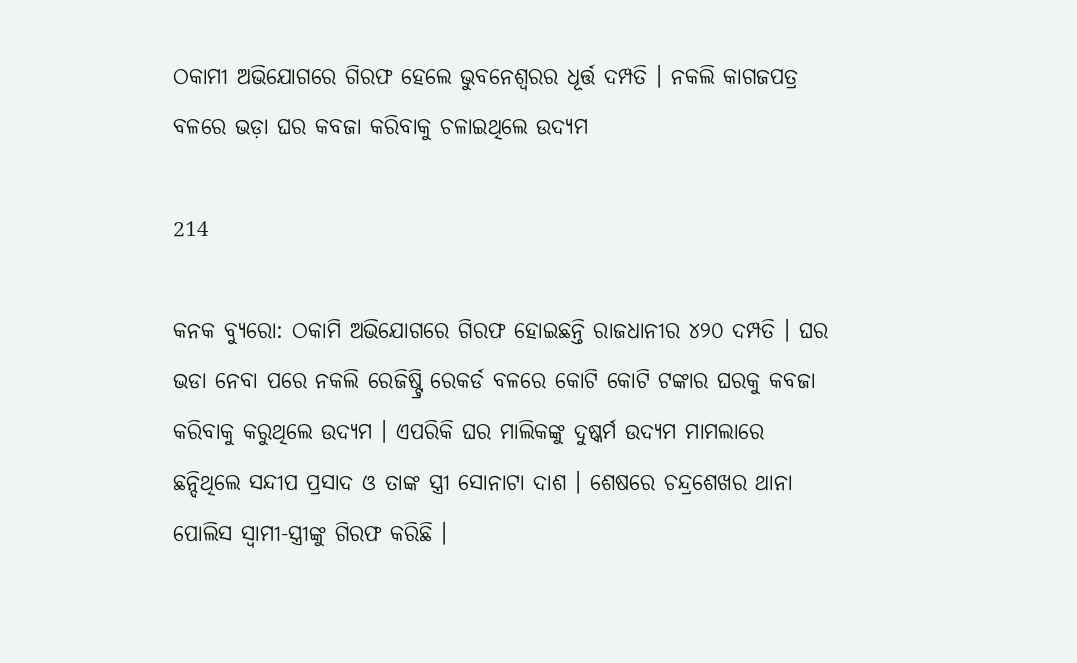ଠକାମୀ ଅଭିଯୋଗରେ ଗିରଫ ହେଲେ ଭୁବନେଶ୍ୱରର ଧୂର୍ତ୍ତ ଦମ୍ପତି । ନକଲି କାଗଜପତ୍ର ବଳରେ ଭଡ଼ା ଘର କବଜା କରିବାକୁ ଚଳାଇଥିଲେ ଉଦ୍ୟମ

214

କନକ ବ୍ୟୁରୋ: ଠକାମି ଅଭିଯୋଗରେ ଗିରଫ ହୋଇଛନ୍ତି ରାଜଧାନୀର ୪୨୦ ଦମ୍ପତି । ଘର ଭଡା ନେବା ପରେ ନକଲି ରେଜିଷ୍ଟ୍ରି ରେକର୍ଡ ବଳରେ କୋଟି କୋଟି ଟଙ୍କାର ଘରକୁ କବଜା କରିବାକୁ କରୁଥିଲେ ଉଦ୍ୟମ । ଏପରିକି ଘର ମାଲିକଙ୍କୁ ଦୁଷ୍କର୍ମ ଉଦ୍ୟମ ମାମଲାରେ ଛନ୍ଦିଥିଲେ ସନ୍ଦୀପ ପ୍ରସାଦ ଓ ତାଙ୍କ ସ୍ତ୍ରୀ ସୋନାଟା ଦାଶ । ଶେଷରେ ଚନ୍ଦ୍ରଶେଖର ଥାନା ପୋଲିସ ସ୍ୱାମୀ-ସ୍ତ୍ରୀଙ୍କୁ ଗିରଫ କରିଛି ।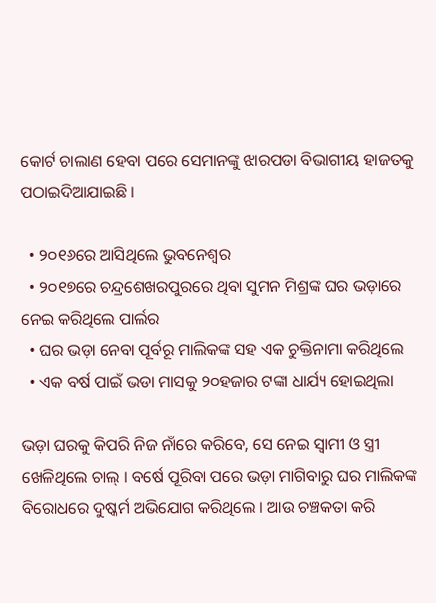କୋର୍ଟ ଚାଲାଣ ହେବା ପରେ ସେମାନଙ୍କୁ ଝାରପଡା ବିଭାଗୀୟ ହାଜତକୁ ପଠାଇଦିଆଯାଇଛି ।

  • ୨୦୧୬ରେ ଆସିଥିଲେ ଭୁବନେଶ୍ୱର
  • ୨୦୧୭ରେ ଚନ୍ଦ୍ରଶେଖରପୁରରେ ଥିବା ସୁମନ ମିଶ୍ରଙ୍କ ଘର ଭଡ଼ାରେ ନେଇ କରିଥିଲେ ପାର୍ଲର
  • ଘର ଭଡ଼ା ନେବା ପୂର୍ବରୂ ମାଲିକଙ୍କ ସହ ଏକ ଚୁକ୍ତିନାମା କରିଥିଲେ
  • ଏକ ବର୍ଷ ପାଇଁ ଭଡା ମାସକୁ ୨୦ହଜାର ଟଙ୍କା ଧାର୍ଯ୍ୟ ହୋଇଥିଲା

ଭଡ଼ା ଘରକୁ କିପରି ନିଜ ନାଁରେ କରିବେ, ସେ ନେଇ ସ୍ୱାମୀ ଓ ସ୍ତ୍ରୀ ଖେଳିଥିଲେ ଚାଲ୍ । ବର୍ଷେ ପୂରିବା ପରେ ଭଡ଼ା ମାଗିବାରୁ ଘର ମାଲିକଙ୍କ ବିରୋଧରେ ଦୁଷ୍କର୍ମ ଅଭିଯୋଗ କରିଥିଲେ । ଆଉ ଚଞ୍ଚକତା କରି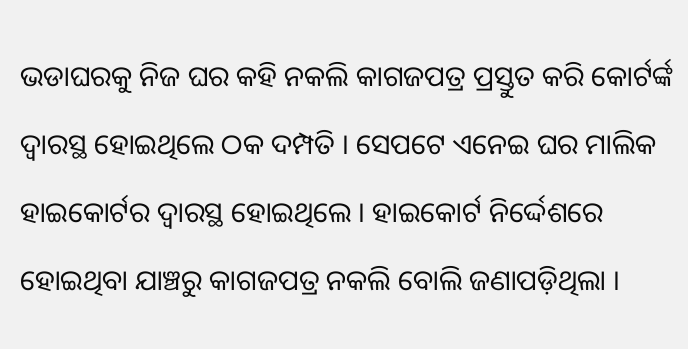ଭଡାଘରକୁ ନିଜ ଘର କହି ନକଲି କାଗଜପତ୍ର ପ୍ରସ୍ତୁତ କରି କୋର୍ଟର୍ଙ୍କ ଦ୍ୱାରସ୍ଥ ହୋଇଥିଲେ ଠକ ଦମ୍ପତି । ସେପଟେ ଏନେଇ ଘର ମାଲିକ ହାଇକୋର୍ଟର ଦ୍ୱାରସ୍ଥ ହୋଇଥିଲେ । ହାଇକୋର୍ଟ ନିର୍ଦ୍ଦେଶରେ ହୋଇଥିବା ଯାଞ୍ଚରୁ କାଗଜପତ୍ର ନକଲି ବୋଲି ଜଣାପଡ଼ିଥିଲା ।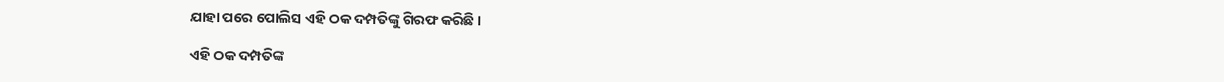ଯାହା ପରେ ପୋଲିସ ଏହି ଠକ ଦମ୍ପତିଙ୍କୁ ଗିରଫ କରିଛି ।

ଏହି ଠକ ଦମ୍ପତିଙ୍କ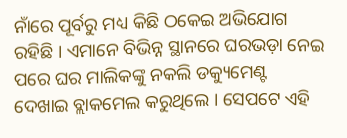ନାଁରେ ପୂର୍ବରୁ ମଧ୍ୟ କିଛି ଠକେଇ ଅଭିଯୋଗ ରହିଛି । ଏମାନେ ବିଭିନ୍ନ ସ୍ଥାନରେ ଘରଭଡ଼ା ନେଇ ପରେ ଘର ମାଲିକଙ୍କୁ ନକଲି ଡକ୍ୟୁମେଣ୍ଟ ଦେଖାଇ ବ୍ଲାକମେଲ କରୁଥିଲେ । ସେପଟେ ଏହି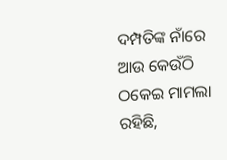ଦମ୍ପତିଙ୍କ ନାଁରେ ଆଉ କେଉଁଠି ଠକେଇ ମାମଲା ରହିଛି,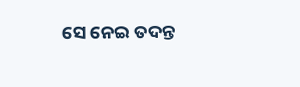ସେ ନେଇ ତଦନ୍ତ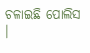ଚଳାଇଛି ପୋଲିସ ।